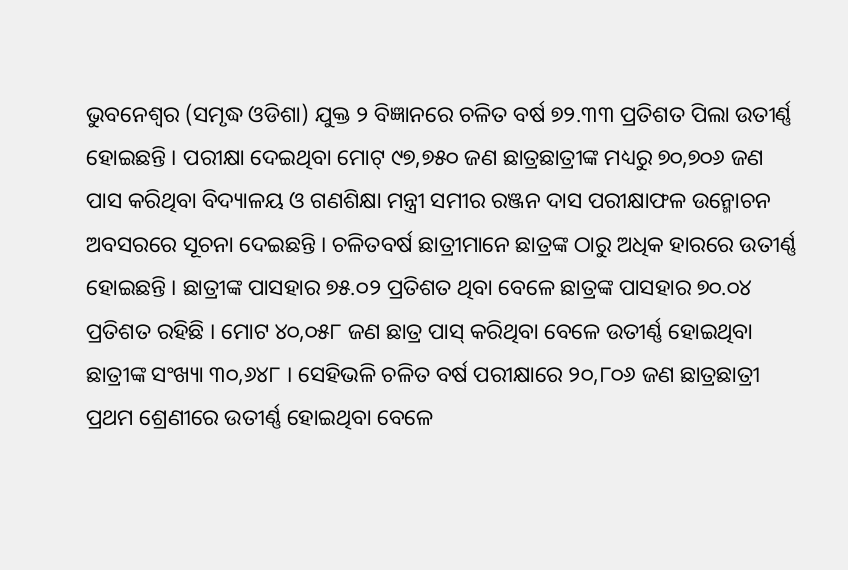ଭୁବନେଶ୍ୱର (ସମୃଦ୍ଧ ଓଡିଶା) ଯୁକ୍ତ ୨ ବିଜ୍ଞାନରେ ଚଳିତ ବର୍ଷ ୭୨.୩୩ ପ୍ରତିଶତ ପିଲା ଉତୀର୍ଣ୍ଣ ହୋଇଛନ୍ତି । ପରୀକ୍ଷା ଦେଇଥିବା ମୋଟ୍ ୯୭,୭୫୦ ଜଣ ଛାତ୍ରଛାତ୍ରୀଙ୍କ ମଧ୍ୟରୁ ୭୦,୭୦୬ ଜଣ ପାସ କରିଥିବା ବିଦ୍ୟାଳୟ ଓ ଗଣଶିକ୍ଷା ମନ୍ତ୍ରୀ ସମୀର ରଞ୍ଜନ ଦାସ ପରୀକ୍ଷାଫଳ ଉନ୍ମୋଚନ ଅବସରରେ ସୂଚନା ଦେଇଛନ୍ତି । ଚଳିତବର୍ଷ ଛାତ୍ରୀମାନେ ଛାତ୍ରଙ୍କ ଠାରୁ ଅଧିକ ହାରରେ ଉତୀର୍ଣ୍ଣ ହୋଇଛନ୍ତି । ଛାତ୍ରୀଙ୍କ ପାସହାର ୭୫.୦୨ ପ୍ରତିଶତ ଥିବା ବେଳେ ଛାତ୍ରଙ୍କ ପାସହାର ୭୦.୦୪ ପ୍ରତିଶତ ରହିଛି । ମୋଟ ୪୦,୦୫୮ ଜଣ ଛାତ୍ର ପାସ୍ କରିଥିବା ବେଳେ ଉତୀର୍ଣ୍ଣ ହୋଇଥିବା ଛାତ୍ରୀଙ୍କ ସଂଖ୍ୟା ୩୦,୬୪୮ । ସେହିଭଳି ଚଳିତ ବର୍ଷ ପରୀକ୍ଷାରେ ୨୦,୮୦୬ ଜଣ ଛାତ୍ରଛାତ୍ରୀ ପ୍ରଥମ ଶ୍ରେଣୀରେ ଉତୀର୍ଣ୍ଣ ହୋଇଥିବା ବେଳେ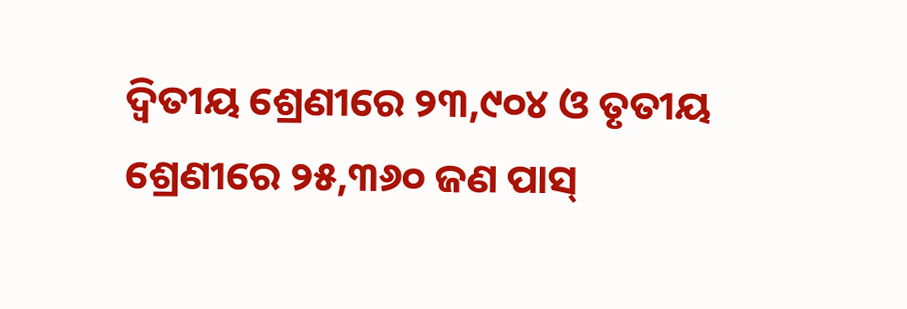ଦ୍ୱିତୀୟ ଶ୍ରେଣୀରେ ୨୩,୯୦୪ ଓ ତୃତୀୟ ଶ୍ରେଣୀରେ ୨୫,୩୬୦ ଜଣ ପାସ୍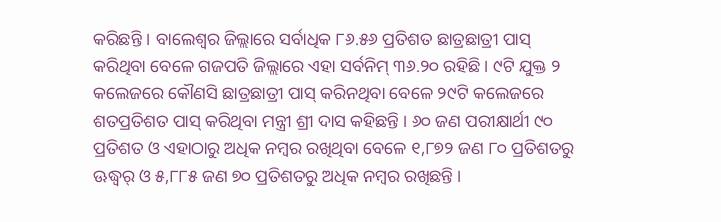କରିଛନ୍ତି । ବାଲେଶ୍ୱର ଜିଲ୍ଲାରେ ସର୍ବାଧିକ ୮୬.୫୬ ପ୍ରତିଶତ ଛାତ୍ରଛାତ୍ରୀ ପାସ୍ କରିଥିବା ବେଳେ ଗଜପତି ଜିଲ୍ଲାରେ ଏହା ସର୍ବନିମ୍ ୩୬.୨୦ ରହିଛି । ୯ଟି ଯୁକ୍ତ ୨ କଲେଜରେ କୌଣସି ଛାତ୍ରଛାତ୍ରୀ ପାସ୍ କରିନଥିବା ବେଳେ ୨୯ଟି କଲେଜରେ ଶତପ୍ରତିଶତ ପାସ୍ କରିଥିବା ମନ୍ତ୍ରୀ ଶ୍ରୀ ଦାସ କହିଛନ୍ତି । ୬୦ ଜଣ ପରୀକ୍ଷାର୍ଥୀ ୯୦ ପ୍ରତିଶତ ଓ ଏହାଠାରୁ ଅଧିକ ନମ୍ବର ରଖିଥିବା ବେଳେ ୧,୮୭୨ ଜଣ ୮୦ ପ୍ରତିଶତରୁ ଊଦ୍ଧ୍ୱର୍ ଓ ୫,୮୮୫ ଜଣ ୭୦ ପ୍ରତିଶତରୁ ଅଧିକ ନମ୍ବର ରଖିଛନ୍ତି ।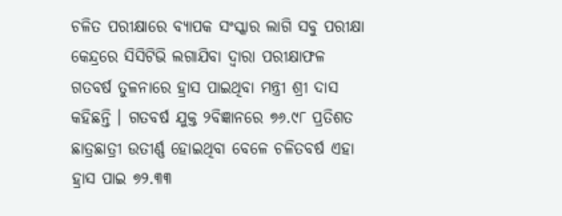ଚଳିତ ପରୀକ୍ଷାରେ ବ୍ୟାପକ ସଂସ୍କାର ଲାଗି ସବୁ ପରୀକ୍ଷା କେନ୍ଦ୍ରରେ ସିସିଟିଭି ଲଗାଯିବା ଦ୍ୱାରା ପରୀକ୍ଷାଫଳ ଗତବର୍ଷ ତୁଳନାରେ ହ୍ରାସ ପାଇଥିବା ମନ୍ତ୍ରୀ ଶ୍ରୀ ଦାସ କହିଛନ୍ତି । ଗତବର୍ଷ ଯୁକ୍ତ ୨ବିଜ୍ଞାନରେ ୭୬.୯୮ ପ୍ରତିଶତ ଛାତ୍ରଛାତ୍ରୀ ଉତୀର୍ଣ୍ଣ ହୋଇଥିବା ବେଳେ ଚଳିତବର୍ଷ ଏହା ହ୍ରାସ ପାଇ ୭୨.୩୩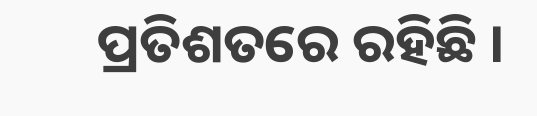ପ୍ରତିଶତରେ ରହିଛି ।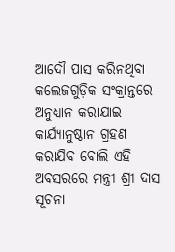ଆଦୌ ପାସ କରିନଥିବା କଲେଜଗୁଡ଼ିକ ସଂକ୍ରାନ୍ତରେ ଅନୁଧ୍ୟାନ କରାଯାଇ କାର୍ଯ୍ୟାନୁଷ୍ଠାନ ଗ୍ରହଣ କରାଯିବ ବୋଲି ଏହି ଅବସରରେ ମନ୍ତ୍ରୀ ଶ୍ରୀ ଦାସ ସୂଚନା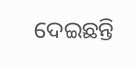ଦେଇଛନ୍ତି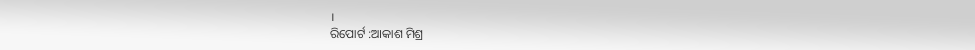।
ରିପୋର୍ଟ :ଆକାଶ ମିଶ୍ର